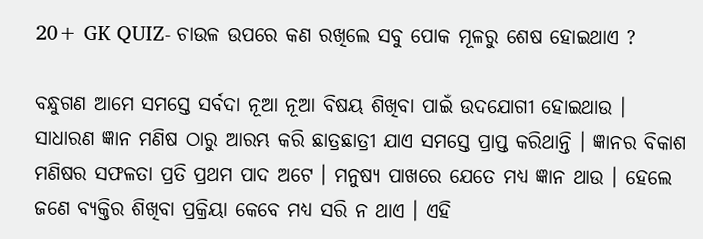20+ GK QUIZ- ଚାଉଳ ଉପରେ କଣ ରଖିଲେ ସବୁ ପୋକ ମୂଳରୁ ଶେଷ ହୋଇଥାଏ ?

ବନ୍ଧୁଗଣ ଆମେ ସମସ୍ତେ ସର୍ବଦା ନୂଆ ନୂଆ ବିଷୟ ଶିଖିବା ପାଇଁ ଉଦଯୋଗୀ ହୋଇଥାଉ । ସାଧାରଣ ଜ୍ଞାନ ମଣିଷ ଠାରୁ ଆରମ୍ଭ କରି ଛାତ୍ରଛାତ୍ରୀ ଯାଏ ସମସ୍ତେ ପ୍ରାପ୍ତ କରିଥାନ୍ତି । ଜ୍ଞାନର ବିକାଶ ମଣିଷର ସଫଳତା ପ୍ରତି ପ୍ରଥମ ପାଦ ଅଟେ । ମନୁଷ୍ୟ ପାଖରେ ଯେତେ ମଧ୍ୟ ଜ୍ଞାନ ଥାଉ । ହେଲେ ଜଣେ ବ୍ୟକ୍ତିର ଶିଖିବା ପ୍ରକ୍ରିୟା କେବେ ମଧ୍ୟ ସରି ନ ଥାଏ । ଏହି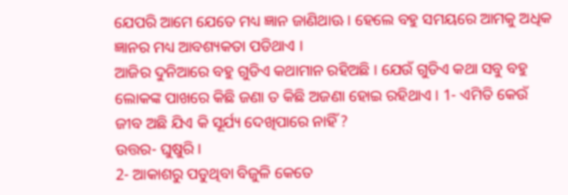ଯେପରି ଆମେ ଯେତେ ମଧ୍ୟ ଜ୍ଞାନ ଜାଣିଥାଊ । ହେଲେ ବହୁ ସମୟରେ ଆମକୁ ଅଧିକ ଜ୍ଞାନର ମଧ୍ୟ ଆବଶ୍ୟକତା ପଡିଥାଏ ।
ଆଜିର ଦୁନିଆରେ ବହୁ ଗୁଡିଏ କଥାମାନ ରହିଅଛି । ଯେଉଁ ଗୁଡିଏ କଥା ସବୁ ବହୁ ଲୋକଙ୍କ ପାଖରେ କିଛି ଜଣା ତ କିଛି ଅଜଣା ହୋଇ ରହିଥାଏ । 1- ଏମିତି କେଉଁ ଜୀବ ଅଛି ଯିଏ କି ସୂର୍ଯ୍ୟ ଦେଖିପାରେ ନାହିଁ ?
ଉତ୍ତର- ଘୁଷୁରି ।
2- ଆକାଶରୁ ପଡୁଥିବା ବିଜୁଳି କେତେ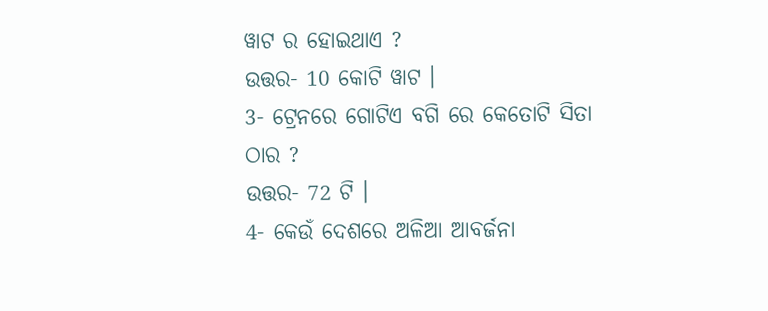ୱାଟ ର ହୋଇଥାଏ ?
ଉତ୍ତର- 10 କୋଟି ୱାଟ ।
3- ଟ୍ରେନରେ ଗୋଟିଏ ବଗି ରେ କେତୋଟି ସିତା ଠାର ?
ଉତ୍ତର- 72 ଟି ।
4- କେଉଁ ଦେଶରେ ଅଳିଆ ଆବର୍ଜନା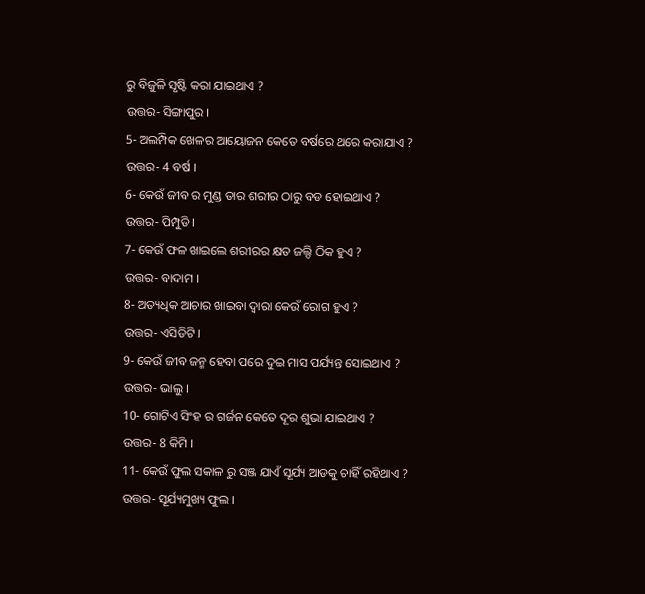ରୁ ବିଜୁଳି ସୃଷ୍ଟି କରା ଯାଇଥାଏ ?
ଉତ୍ତର- ସିଙ୍ଗାପୁର ।
5- ଅଲମ୍ପିକ ଖେଳର ଆୟୋଜନ କେତେ ବର୍ଷରେ ଥରେ କରାଯାଏ ?
ଉତ୍ତର- 4 ବର୍ଷ ।
6- କେଉଁ ଜୀବ ର ମୁଣ୍ଡ ତାର ଶରୀର ଠାରୁ ବଡ ହୋଇଥାଏ ?
ଉତ୍ତର- ପିମ୍ପୁଡି ।
7- କେଉଁ ଫଳ ଖାଇଲେ ଶରୀରର କ୍ଷତ ଜଲ୍ଦି ଠିକ ହୁଏ ?
ଉତ୍ତର- ବାଦାମ ।
8- ଅତ୍ୟଧିକ ଆଚାର ଖାଇବା ଦ୍ଵାରା କେଉଁ ରୋଗ ହୁଏ ?
ଉତ୍ତର- ଏସିଡିଟି ।
9- କେଉଁ ଜୀବ ଜନ୍ମ ହେବା ପରେ ଦୁଇ ମାସ ପର୍ଯ୍ୟନ୍ତ ସୋଇଥାଏ ?
ଉତ୍ତର- ଭାଲୁ ।
10- ଗୋଟିଏ ସିଂହ ର ଗର୍ଜନ କେତେ ଦୂର ଶୁଭା ଯାଇଥାଏ ?
ଉତ୍ତର- 8 କିମି ।
11- କେଉଁ ଫୁଲ ସକାଳ ରୁ ସଞ୍ଜ ଯାଏଁ ସୂର୍ଯ୍ୟ ଆଡକୁ ଚାହିଁ ରହିଥାଏ ?
ଉତ୍ତର- ସୂର୍ଯ୍ୟମୁଖ୍ୟ ଫୁଲ ।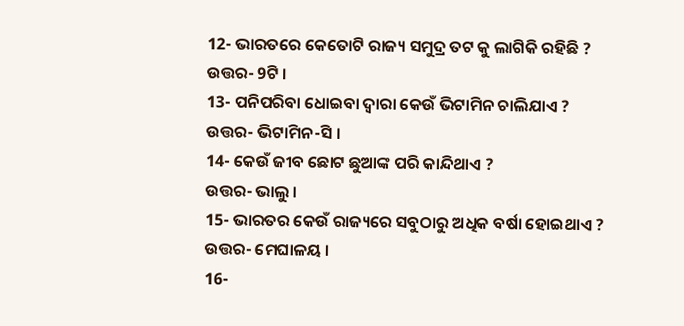12- ଭାରତରେ କେତୋଟି ରାଜ୍ୟ ସମୁଦ୍ର ତଟ କୁ ଲାଗିକି ରହିଛି ?
ଉତ୍ତର- 9ଟି ।
13- ପନିପରିବା ଧୋଇବା ଦ୍ଵାରା କେଉଁ ଭିଟାମିନ ଚାଲିଯାଏ ?
ଉତ୍ତର- ଭିଟାମିନ-ସି ।
14- କେଉଁ ଜୀବ ଛୋଟ ଛୁଆଙ୍କ ପରି କାନ୍ଦିଥାଏ ?
ଉତ୍ତର- ଭାଲୁ ।
15- ଭାରତର କେଉଁ ରାଜ୍ୟରେ ସବୁଠାରୁ ଅଧିକ ବର୍ଷା ହୋଇଥାଏ ?
ଉତ୍ତର- ମେଘାଳୟ ।
16-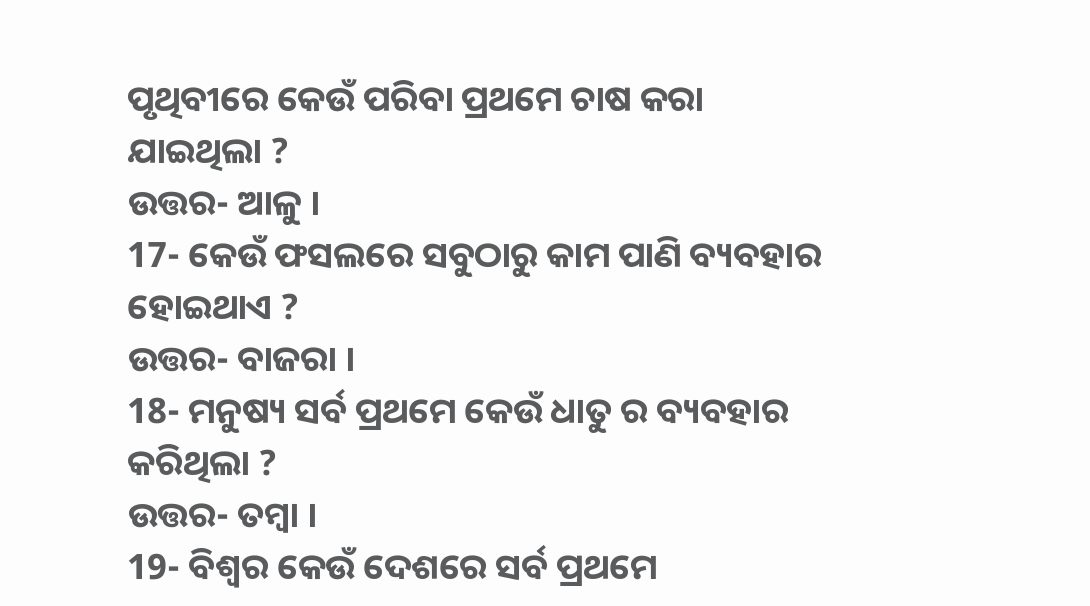ପୃଥିବୀରେ କେଉଁ ପରିବା ପ୍ରଥମେ ଚାଷ କରା ଯାଇଥିଲା ?
ଉତ୍ତର- ଆଳୁ ।
17- କେଉଁ ଫସଲରେ ସବୁଠାରୁ କାମ ପାଣି ବ୍ୟବହାର ହୋଇଥାଏ ?
ଉତ୍ତର- ବାଜରା ।
18- ମନୁଷ୍ୟ ସର୍ବ ପ୍ରଥମେ କେଉଁ ଧାତୁ ର ବ୍ୟବହାର କରିଥିଲା ?
ଉତ୍ତର- ତମ୍ବା ।
19- ବିଶ୍ଵର କେଉଁ ଦେଶରେ ସର୍ବ ପ୍ରଥମେ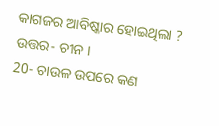କାଗଜର ଆବିଷ୍କାର ହୋଇଥିଲା ?
ଉତ୍ତର- ଚୀନ ।
20- ଚାଉଳ ଉପରେ କଣ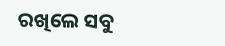ରଖିଲେ ସବୁ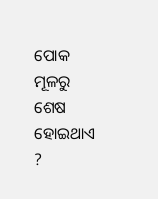ପୋକ ମୂଳରୁ ଶେଷ ହୋଇଥାଏ ?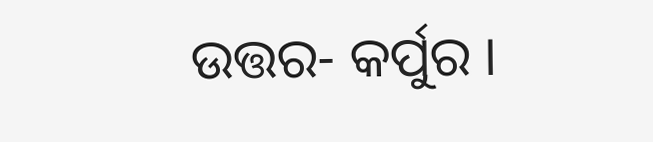ଉତ୍ତର- କର୍ପୁର ।